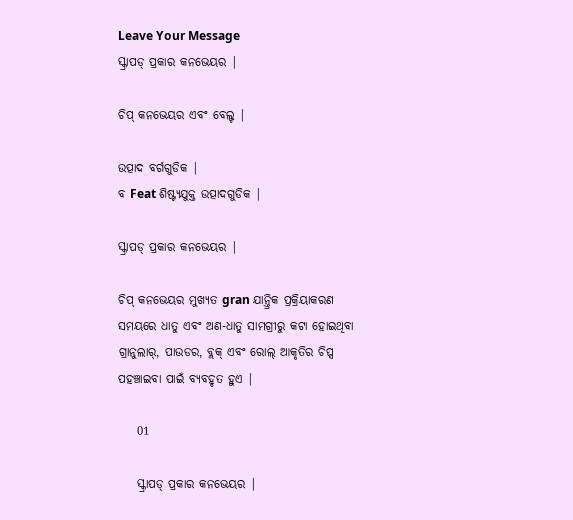Leave Your Message
ସ୍କ୍ରାପଡ୍ ପ୍ରକାର କନଭେୟର |

ଚିପ୍ କନଭେୟର ଏବଂ ବେଲ୍ଟ |

ଉତ୍ପାଦ ବର୍ଗଗୁଡିକ |
ବ Feat ଶିଷ୍ଟ୍ୟଯୁକ୍ତ ଉତ୍ପାଦଗୁଡିକ |

ସ୍କ୍ରାପଡ୍ ପ୍ରକାର କନଭେୟର |

ଚିପ୍ କନଭେୟର ମୁଖ୍ୟତ gran ଯାନ୍ତ୍ରିକ ପ୍ରକ୍ରିୟାକରଣ ସମୟରେ ଧାତୁ ଏବଂ ଅଣ-ଧାତୁ ସାମଗ୍ରୀରୁ କଟା ହୋଇଥିବା ଗ୍ରାନୁଲାର୍, ପାଉଡର, ବ୍ଲକ୍ ଏବଂ ରୋଲ୍ ଆକୃତିର ଚିପ୍ସ ପହଞ୍ଚାଇବା ପାଇଁ ବ୍ୟବହୃତ ହୁଏ |

    01

    ସ୍କ୍ରାପଡ୍ ପ୍ରକାର କନଭେୟର |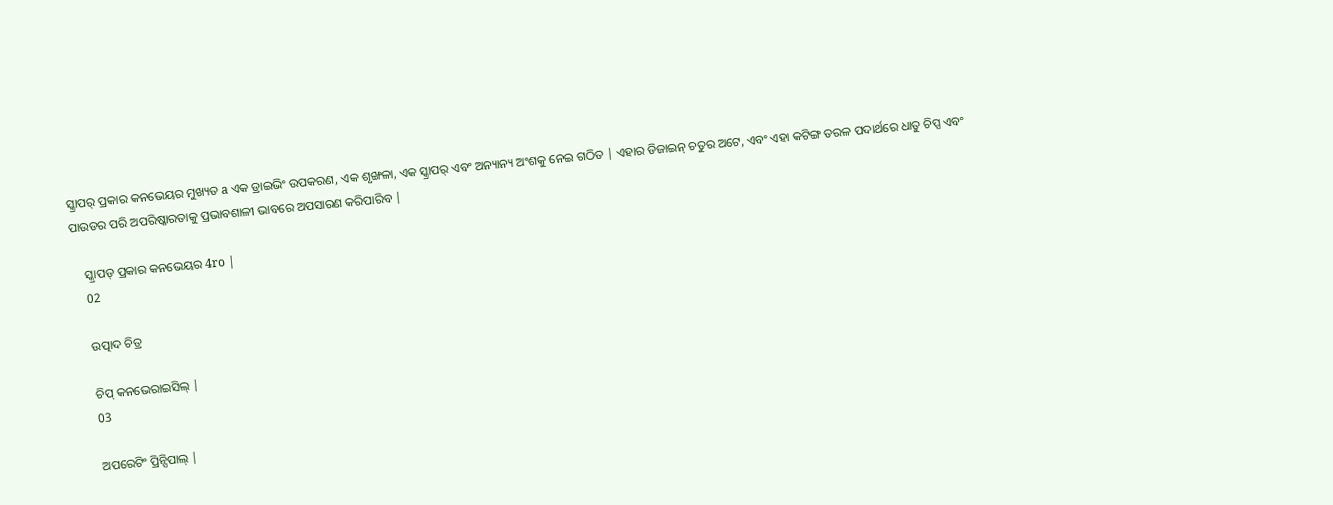ସ୍କ୍ରାପର୍ ପ୍ରକାର କନଭେୟର ମୁଖ୍ୟତ a ଏକ ଡ୍ରାଇଭିଂ ଉପକରଣ, ଏକ ଶୃଙ୍ଖଳା, ଏକ ସ୍କ୍ରାପର୍ ଏବଂ ଅନ୍ୟାନ୍ୟ ଅଂଶକୁ ନେଇ ଗଠିତ | ଏହାର ଡିଜାଇନ୍ ଚତୁର ଅଟେ, ଏବଂ ଏହା କଟିଙ୍ଗ ତରଳ ପଦାର୍ଥରେ ଧାତୁ ଚିପ୍ସ ଏବଂ ପାଉଡର ପରି ଅପରିଷ୍କାରତାକୁ ପ୍ରଭାବଶାଳୀ ଭାବରେ ଅପସାରଣ କରିପାରିବ |

    ସ୍କ୍ରାପଡ୍ ପ୍ରକାର କନଭେୟର 4ro |
    02

    ଉତ୍ପାଦ ଚିତ୍ର

    ଚିପ୍ କନଭେରାଇସିଲ୍ |
    03

    ଅପରେଟିଂ ପ୍ରିନ୍ସିପାଲ୍ |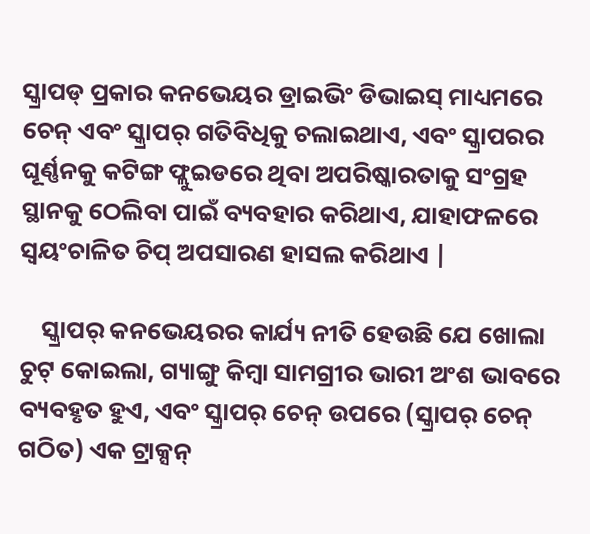ସ୍କ୍ରାପଡ୍ ପ୍ରକାର କନଭେୟର ଡ୍ରାଇଭିଂ ଡିଭାଇସ୍ ମାଧ୍ୟମରେ ଚେନ୍ ଏବଂ ସ୍କ୍ରାପର୍ ଗତିବିଧିକୁ ଚଲାଇଥାଏ, ଏବଂ ସ୍କ୍ରାପରର ଘୂର୍ଣ୍ଣନକୁ କଟିଙ୍ଗ ଫ୍ଲୁଇଡରେ ଥିବା ଅପରିଷ୍କାରତାକୁ ସଂଗ୍ରହ ସ୍ଥାନକୁ ଠେଲିବା ପାଇଁ ବ୍ୟବହାର କରିଥାଏ, ଯାହାଫଳରେ ସ୍ୱୟଂଚାଳିତ ଚିପ୍ ଅପସାରଣ ହାସଲ କରିଥାଏ |

    ସ୍କ୍ରାପର୍ କନଭେୟରର କାର୍ଯ୍ୟ ନୀତି ହେଉଛି ଯେ ଖୋଲା ଚୁଟ୍ କୋଇଲା, ଗ୍ୟାଙ୍ଗୁ କିମ୍ବା ସାମଗ୍ରୀର ଭାରୀ ଅଂଶ ଭାବରେ ବ୍ୟବହୃତ ହୁଏ, ଏବଂ ସ୍କ୍ରାପର୍ ଚେନ୍ ଉପରେ (ସ୍କ୍ରାପର୍ ଚେନ୍ ଗଠିତ) ଏକ ଟ୍ରାକ୍ସନ୍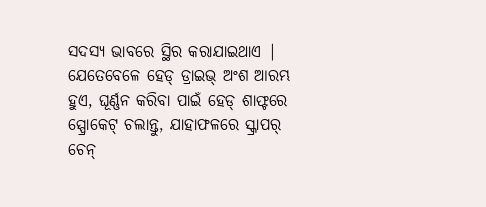ସଦସ୍ୟ ଭାବରେ ସ୍ଥିର କରାଯାଇଥାଏ | ଯେତେବେଳେ ହେଡ୍ ଡ୍ରାଇଭ୍ ଅଂଶ ଆରମ୍ଭ ହୁଏ, ଘୂର୍ଣ୍ଣନ କରିବା ପାଇଁ ହେଡ୍ ଶାଫ୍ଟରେ ସ୍ପ୍ରୋକେଟ୍ ଚଲାନ୍ତୁ, ଯାହାଫଳରେ ସ୍କ୍ରାପର୍ ଚେନ୍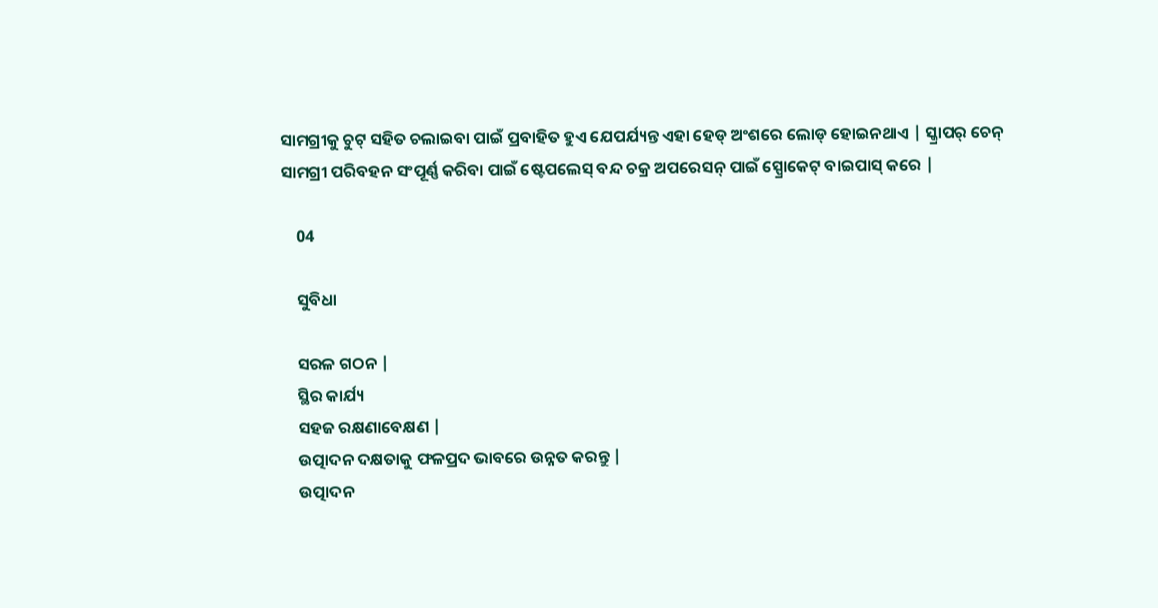ସାମଗ୍ରୀକୁ ଚୁଟ୍ ସହିତ ଚଲାଇବା ପାଇଁ ପ୍ରବାହିତ ହୁଏ ଯେପର୍ଯ୍ୟନ୍ତ ଏହା ହେଡ୍ ଅଂଶରେ ଲୋଡ୍ ହୋଇନଥାଏ | ସ୍କ୍ରାପର୍ ଚେନ୍ ସାମଗ୍ରୀ ପରିବହନ ସଂପୂର୍ଣ୍ଣ କରିବା ପାଇଁ ଷ୍ଟେପଲେସ୍ ବନ୍ଦ ଚକ୍ର ଅପରେସନ୍ ପାଇଁ ସ୍ପ୍ରୋକେଟ୍ ବାଇପାସ୍ କରେ |

    04

    ସୁବିଧା

    ସରଳ ଗଠନ |
    ସ୍ଥିର କାର୍ଯ୍ୟ
    ସହଜ ରକ୍ଷଣାବେକ୍ଷଣ |
    ଉତ୍ପାଦନ ଦକ୍ଷତାକୁ ଫଳପ୍ରଦ ଭାବରେ ଉନ୍ନତ କରନ୍ତୁ |
    ଉତ୍ପାଦନ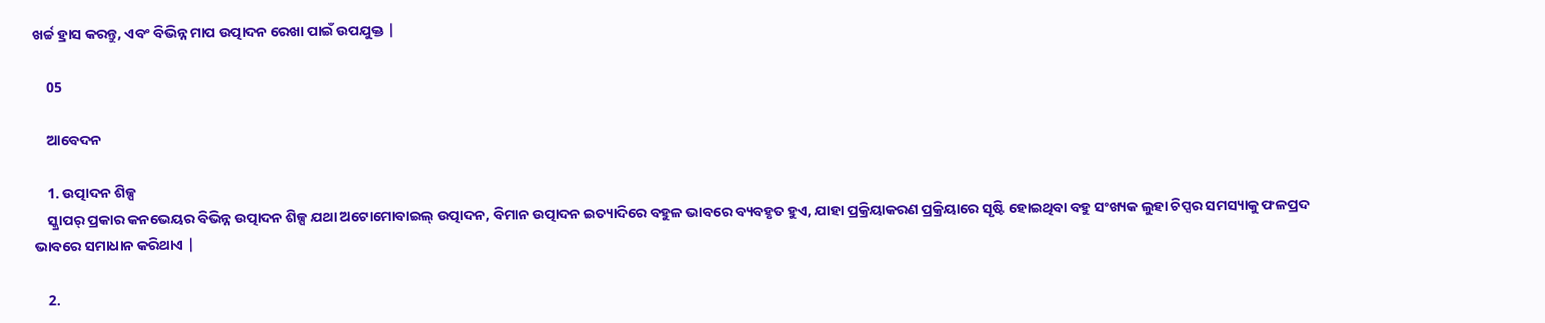ଖର୍ଚ୍ଚ ହ୍ରାସ କରନ୍ତୁ, ଏବଂ ବିଭିନ୍ନ ମାପ ଉତ୍ପାଦନ ରେଖା ପାଇଁ ଉପଯୁକ୍ତ |

    05

    ଆବେଦନ

    1. ଉତ୍ପାଦନ ଶିଳ୍ପ
    ସ୍କ୍ରାପର୍ ପ୍ରକାର କନଭେୟର ବିଭିନ୍ନ ଉତ୍ପାଦନ ଶିଳ୍ପ ଯଥା ଅଟୋମୋବାଇଲ୍ ଉତ୍ପାଦନ, ବିମାନ ଉତ୍ପାଦନ ଇତ୍ୟାଦିରେ ବହୁଳ ଭାବରେ ବ୍ୟବହୃତ ହୁଏ, ଯାହା ପ୍ରକ୍ରିୟାକରଣ ପ୍ରକ୍ରିୟାରେ ସୃଷ୍ଟି ହୋଇଥିବା ବହୁ ସଂଖ୍ୟକ ଲୁହା ଚିପ୍ସର ସମସ୍ୟାକୁ ଫଳପ୍ରଦ ଭାବରେ ସମାଧାନ କରିଥାଏ |

    2.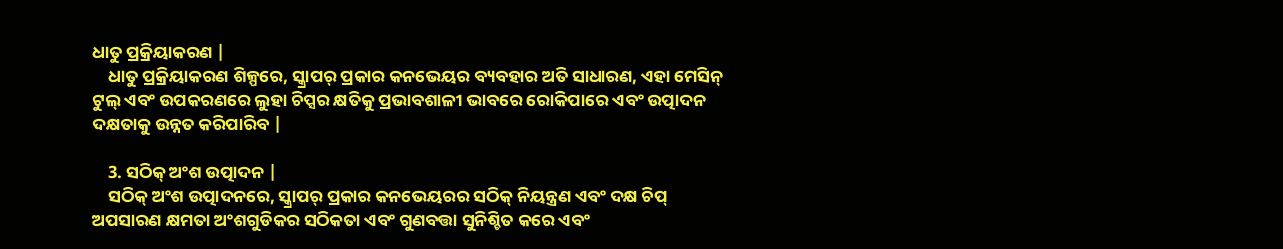ଧାତୁ ପ୍ରକ୍ରିୟାକରଣ |
    ଧାତୁ ପ୍ରକ୍ରିୟାକରଣ ଶିଳ୍ପରେ, ସ୍କ୍ରାପର୍ ପ୍ରକାର କନଭେୟର ବ୍ୟବହାର ଅତି ସାଧାରଣ, ଏହା ମେସିନ୍ ଟୁଲ୍ ଏବଂ ଉପକରଣରେ ଲୁହା ଚିପ୍ସର କ୍ଷତିକୁ ପ୍ରଭାବଶାଳୀ ଭାବରେ ରୋକିପାରେ ଏବଂ ଉତ୍ପାଦନ ଦକ୍ଷତାକୁ ଉନ୍ନତ କରିପାରିବ |

    3. ସଠିକ୍ ଅଂଶ ଉତ୍ପାଦନ |
    ସଠିକ୍ ଅଂଶ ଉତ୍ପାଦନରେ, ସ୍କ୍ରାପର୍ ପ୍ରକାର କନଭେୟରର ସଠିକ୍ ନିୟନ୍ତ୍ରଣ ଏବଂ ଦକ୍ଷ ଚିପ୍ ଅପସାରଣ କ୍ଷମତା ଅଂଶଗୁଡିକର ସଠିକତା ଏବଂ ଗୁଣବତ୍ତା ସୁନିଶ୍ଚିତ କରେ ଏବଂ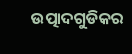ଉତ୍ପାଦଗୁଡିକର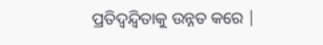ପ୍ରତିଦ୍ୱନ୍ଦ୍ୱିତାକୁ ଉନ୍ନତ କରେ |